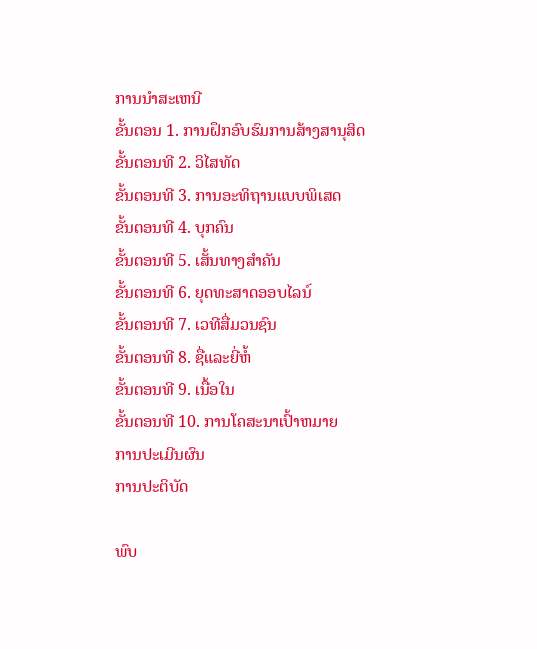ການນໍາສະເຫນີ
ຂັ້ນຕອນ 1. ການຝຶກອົບຮົມການສ້າງສານຸສິດ
ຂັ້ນຕອນທີ 2. ວິໄສທັດ
ຂັ້ນຕອນທີ 3. ການອະທິຖານແບບພິເສດ
ຂັ້ນຕອນທີ 4. ບຸກຄົນ
ຂັ້ນຕອນທີ 5. ເສັ້ນທາງສໍາຄັນ
ຂັ້ນຕອນທີ 6. ຍຸດທະສາດອອບໄລນ໌
ຂັ້ນຕອນທີ 7. ເວທີສື່ມວນຊົນ
ຂັ້ນຕອນທີ 8. ຊື່ແລະຍີ່ຫໍ້
ຂັ້ນຕອນທີ 9. ເນື້ອໃນ
ຂັ້ນຕອນທີ 10. ການໂຄສະນາເປົ້າຫມາຍ
ການປະເມີນຜົນ
ການປະຕິບັດ

ພົບ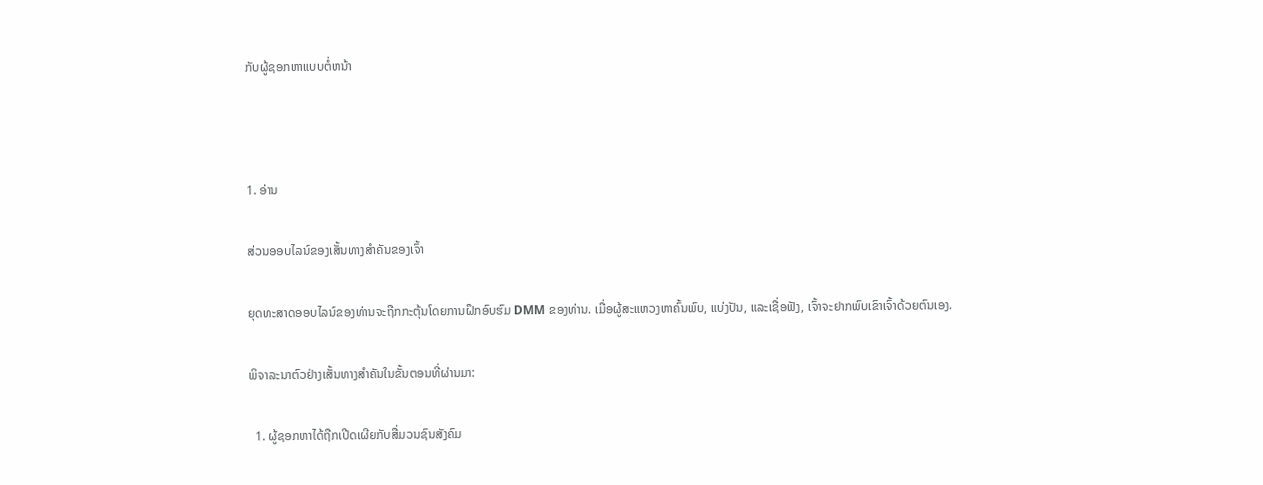ກັບຜູ້ຊອກຫາແບບຕໍ່ຫນ້າ



1. ອ່ານ

ສ່ວນອອບໄລນ໌ຂອງເສັ້ນທາງສຳຄັນຂອງເຈົ້າ

ຍຸດທະສາດອອບໄລນ໌ຂອງທ່ານຈະຖືກກະຕຸ້ນໂດຍການຝຶກອົບຮົມ DMM ຂອງທ່ານ. ເມື່ອຜູ້ສະແຫວງຫາຄົ້ນພົບ, ແບ່ງປັນ, ແລະເຊື່ອຟັງ, ເຈົ້າຈະຢາກພົບເຂົາເຈົ້າດ້ວຍຕົນເອງ.

ພິຈາລະນາຕົວຢ່າງເສັ້ນທາງສໍາຄັນໃນຂັ້ນຕອນທີ່ຜ່ານມາ:

  1. ຜູ້ຊອກຫາໄດ້ຖືກເປີດເຜີຍກັບສື່ມວນຊົນສັງຄົມ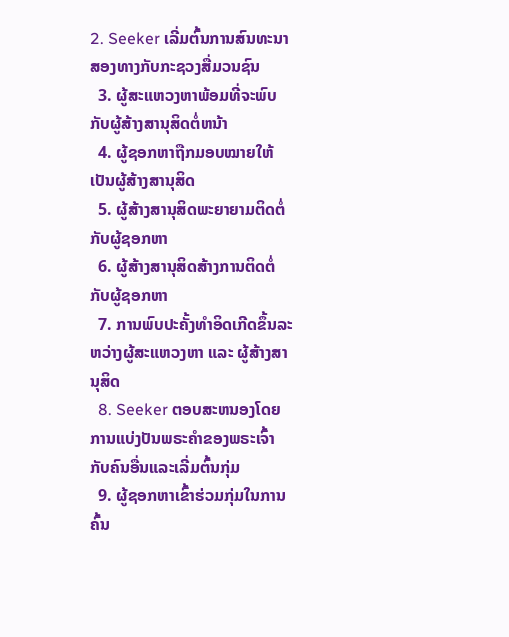2. Seeker ເລີ່ມຕົ້ນການສົນທະນາສອງທາງກັບກະຊວງສື່ມວນຊົນ
  3. ຜູ້ສະແຫວງຫາພ້ອມທີ່ຈະພົບກັບຜູ້ສ້າງສານຸສິດຕໍ່ຫນ້າ
  4. ຜູ້ຊອກຫາຖືກມອບໝາຍໃຫ້ເປັນຜູ້ສ້າງສານຸສິດ
  5. ຜູ້ສ້າງສານຸສິດພະຍາຍາມຕິດຕໍ່ກັບຜູ້ຊອກຫາ
  6. ຜູ້ສ້າງສານຸສິດສ້າງການຕິດຕໍ່ກັບຜູ້ຊອກຫາ
  7. ການພົບປະຄັ້ງທຳອິດເກີດຂຶ້ນລະຫວ່າງຜູ້ສະແຫວງຫາ ແລະ ຜູ້ສ້າງສານຸສິດ
  8. Seeker ຕອບສະຫນອງໂດຍການແບ່ງປັນພຣະຄໍາຂອງພຣະເຈົ້າກັບຄົນອື່ນແລະເລີ່ມຕົ້ນກຸ່ມ
  9. ຜູ້ຊອກຫາເຂົ້າຮ່ວມກຸ່ມໃນການຄົ້ນ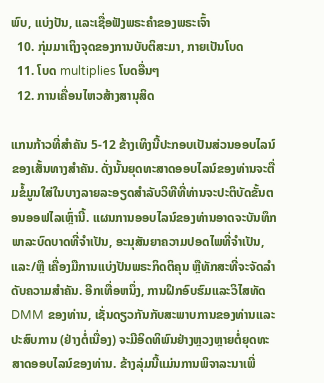ພົບ, ແບ່ງປັນ, ແລະເຊື່ອຟັງພຣະຄໍາຂອງພຣະເຈົ້າ
  10. ກຸ່ມມາເຖິງຈຸດຂອງການບັບຕິສະມາ, ກາຍເປັນໂບດ
  11. ໂບດ multiplies ໂບດອື່ນໆ
  12. ການເຄື່ອນໄຫວສ້າງສານຸສິດ

ແກນກ້າວທີ່ສຳຄັນ 5-12 ຂ້າງເທິງນີ້ປະກອບເປັນສ່ວນອອບໄລນ໌ຂອງເສັ້ນທາງສຳຄັນ. ດັ່ງນັ້ນຍຸດທະສາດອອບໄລນ໌ຂອງທ່ານຈະຕື່ມຂໍ້ມູນໃສ່ໃນບາງລາຍລະອຽດສໍາລັບວິທີທີ່ທ່ານຈະປະຕິບັດຂັ້ນຕອນອອຟໄລເຫຼົ່ານີ້. ແຜນການອອບໄລນ໌ຂອງທ່ານອາດຈະບັນທຶກພາລະບົດບາດທີ່ຈຳເປັນ, ອະນຸສັນຍາຄວາມປອດໄພທີ່ຈຳເປັນ, ແລະ/ຫຼື ເຄື່ອງມືການແບ່ງປັນພຣະກິດຕິຄຸນ ຫຼືທັກສະທີ່ຈະຈັດລຳດັບຄວາມສຳຄັນ. ອີກເທື່ອຫນຶ່ງ, ການຝຶກອົບຮົມແລະວິໄສທັດ DMM ຂອງທ່ານ, ເຊັ່ນດຽວກັນກັບສະພາບການຂອງທ່ານແລະປະສົບການ (ຢ່າງຕໍ່ເນື່ອງ) ຈະມີອິດທິພົນຢ່າງຫຼວງຫຼາຍຕໍ່ຍຸດທະສາດອອບໄລນ໌ຂອງທ່ານ. ຂ້າງລຸ່ມນີ້ແມ່ນການພິຈາລະນາເພີ່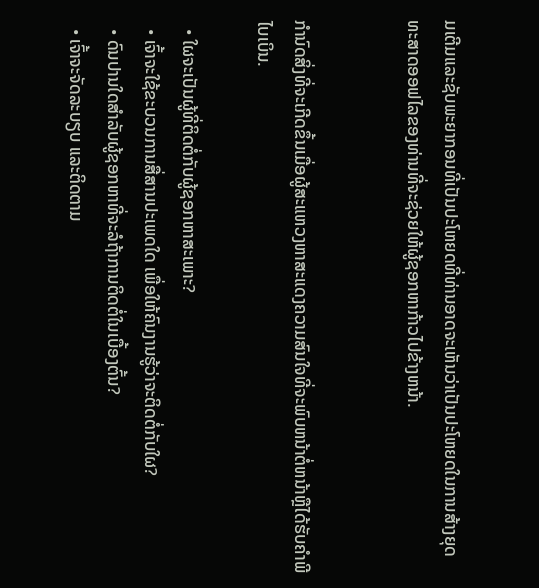ມເຕີມແລະຊັບພະຍາກອນທີ່ເປັນປະໂຫຍດທີ່ທ່ານອາດຈະເຫັນວ່າເປັນປະໂຫຍດໃນການສ້າງຍຸດທະສາດອອຟໄລຂອງທ່ານທີ່ຈະຊ່ວຍໃຫ້ຜູ້ຊອກຫາກ້າວໄປຂ້າງຫນ້າ.


ກໍານົດສິ່ງທີ່ຈະເກີດຂຶ້ນເມື່ອຜູ້ສະແຫວງຫາສະແດງຄວາມສົນໃຈທີ່ຈະພົບຫນ້າຕໍ່ຫນ້າຫຼືໄດ້ຮັບຄໍາພີໄບເບິນ.

  • ໃຜຈະເປັນຜູ້ທີ່ຕິດຕໍ່ກັບຜູ້ຊອກຫາສະເພາະ?
  • ເຈົ້າຈະໃຊ້ຂະບວນການສື່ສານປະເພດໃດ ເພື່ອໃຫ້ຄົນງານຮູ້ວ່າຈະຕິດຕໍ່ກັບໃຜ?
  • ດົນປານໃດສໍາລັບຜູ້ຊອກຫາທີ່ຈະລໍຖ້າການຕິດຕໍ່ໃນເບື້ອງຕົ້ນ?
  • ເຈົ້າຈະຈັດລະບຽບ ແລະຕິດຕາມ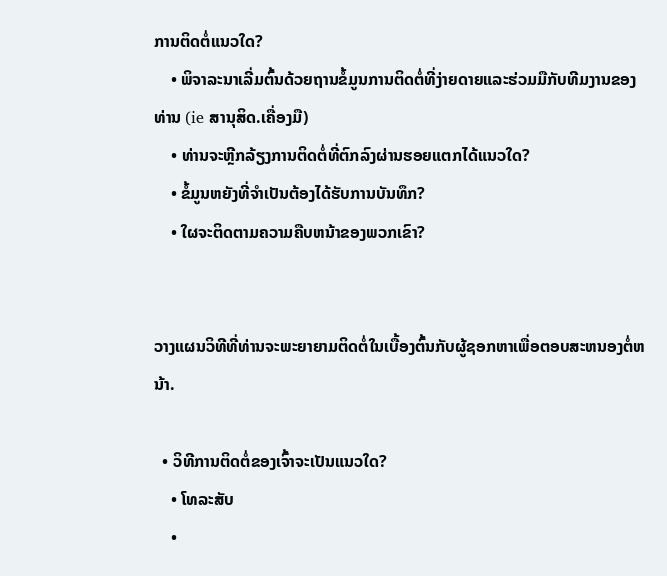ການຕິດຕໍ່ແນວໃດ?
    • ພິຈາລະນາເລີ່ມຕົ້ນດ້ວຍຖານຂໍ້ມູນການຕິດຕໍ່ທີ່ງ່າຍດາຍແລະຮ່ວມມືກັບທີມງານຂອງທ່ານ (ie ສານຸສິດ.ເຄື່ອງມື)
    • ທ່ານຈະຫຼີກລ້ຽງການຕິດຕໍ່ທີ່ຕົກລົງຜ່ານຮອຍແຕກໄດ້ແນວໃດ?
    • ຂໍ້ມູນຫຍັງທີ່ຈໍາເປັນຕ້ອງໄດ້ຮັບການບັນທຶກ?
    • ໃຜຈະຕິດຕາມຄວາມຄືບຫນ້າຂອງພວກເຂົາ?


ວາງແຜນວິທີທີ່ທ່ານຈະພະຍາຍາມຕິດຕໍ່ໃນເບື້ອງຕົ້ນກັບຜູ້ຊອກຫາເພື່ອຕອບສະຫນອງຕໍ່ຫນ້າ.

  • ວິທີການຕິດຕໍ່ຂອງເຈົ້າຈະເປັນແນວໃດ?
    • ໂທລະສັບ
    •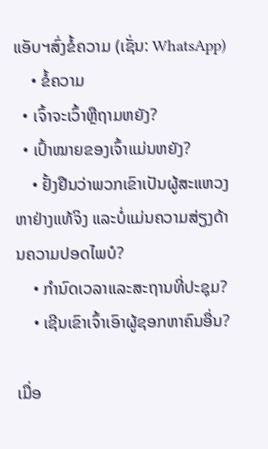ແອັບຯສົ່ງຂໍ້ຄວາມ (ເຊັ່ນ: WhatsApp)
    • ຂໍ້ຄວາມ
  • ເຈົ້າຈະເວົ້າຫຼືຖາມຫຍັງ?
  • ເປົ້າໝາຍຂອງເຈົ້າແມ່ນຫຍັງ?
    • ຢັ້ງຢືນວ່າພວກເຂົາເປັນຜູ້ສະແຫວງຫາຢ່າງແທ້ຈິງ ແລະບໍ່ແມ່ນຄວາມສ່ຽງດ້ານຄວາມປອດໄພບໍ?
    • ກໍານົດເວລາແລະສະຖານທີ່ປະຊຸມ?
    • ເຊີນເຂົາເຈົ້າເອົາຜູ້ຊອກຫາຄົນອື່ນ?

ເມື່ອ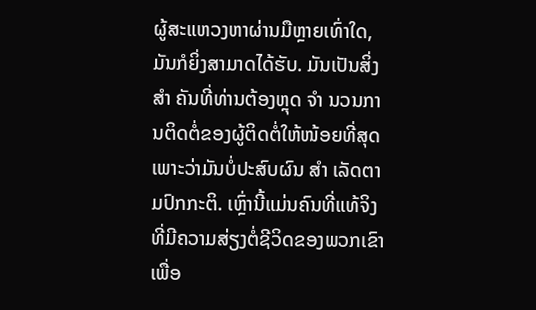ຜູ້ສະແຫວງຫາຜ່ານມືຫຼາຍເທົ່າໃດ, ມັນກໍຍິ່ງສາມາດໄດ້ຮັບ. ມັນເປັນສິ່ງ ສຳ ຄັນທີ່ທ່ານຕ້ອງຫຼຸດ ຈຳ ນວນການຕິດຕໍ່ຂອງຜູ້ຕິດຕໍ່ໃຫ້ໜ້ອຍທີ່ສຸດເພາະວ່າມັນບໍ່ປະສົບຜົນ ສຳ ເລັດຕາມປົກກະຕິ. ເຫຼົ່ານີ້ແມ່ນຄົນທີ່ແທ້ຈິງທີ່ມີຄວາມສ່ຽງຕໍ່ຊີວິດຂອງພວກເຂົາເພື່ອ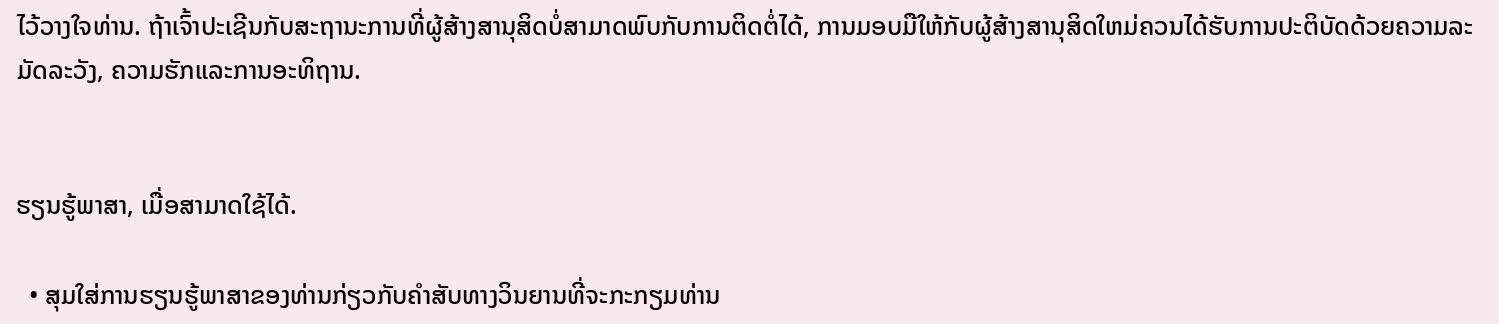ໄວ້ວາງໃຈທ່ານ. ຖ້າເຈົ້າປະເຊີນກັບສະຖານະການທີ່ຜູ້ສ້າງສານຸສິດບໍ່ສາມາດພົບກັບການຕິດຕໍ່ໄດ້, ການມອບມືໃຫ້ກັບຜູ້ສ້າງສານຸສິດໃຫມ່ຄວນໄດ້ຮັບການປະຕິບັດດ້ວຍຄວາມລະມັດລະວັງ, ຄວາມຮັກແລະການອະທິຖານ.


ຮຽນຮູ້ພາສາ, ເມື່ອສາມາດໃຊ້ໄດ້.

  • ສຸມໃສ່ການຮຽນຮູ້ພາສາຂອງທ່ານກ່ຽວກັບຄໍາສັບທາງວິນຍານທີ່ຈະກະກຽມທ່ານ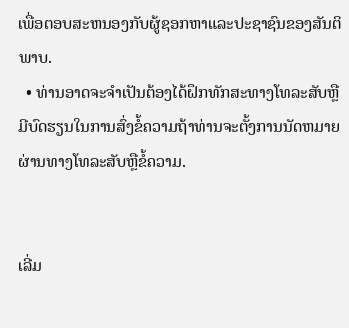ເພື່ອຕອບສະຫນອງກັບຜູ້ຊອກຫາແລະປະຊາຊົນຂອງສັນຕິພາບ.
  • ທ່ານອາດຈະຈໍາເປັນຕ້ອງໄດ້ຝຶກທັກສະທາງໂທລະສັບຫຼືມີບົດຮຽນໃນການສົ່ງຂໍ້ຄວາມຖ້າທ່ານຈະຕັ້ງການນັດຫມາຍຜ່ານທາງໂທລະສັບຫຼືຂໍ້ຄວາມ.


ເລີ່ມ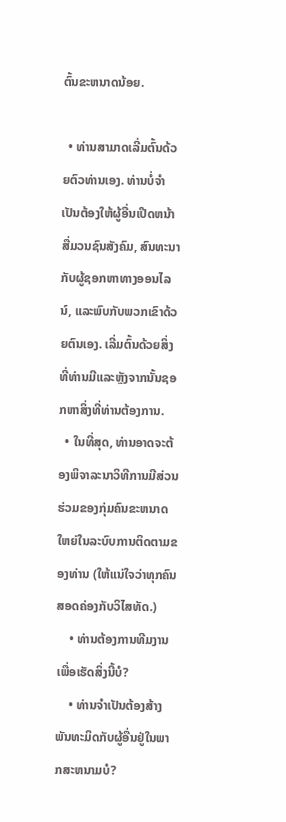ຕົ້ນຂະຫນາດນ້ອຍ.

  • ທ່ານສາມາດເລີ່ມຕົ້ນດ້ວຍຕົວທ່ານເອງ. ທ່ານບໍ່ຈໍາເປັນຕ້ອງໃຫ້ຜູ້ອື່ນເປີດຫນ້າສື່ມວນຊົນສັງຄົມ, ສົນທະນາກັບຜູ້ຊອກຫາທາງອອນໄລນ໌, ແລະພົບກັບພວກເຂົາດ້ວຍຕົນເອງ. ເລີ່ມຕົ້ນດ້ວຍສິ່ງທີ່ທ່ານມີແລະຫຼັງຈາກນັ້ນຊອກຫາສິ່ງທີ່ທ່ານຕ້ອງການ.
  • ໃນທີ່ສຸດ, ທ່ານອາດຈະຕ້ອງພິຈາລະນາວິທີການມີສ່ວນຮ່ວມຂອງກຸ່ມຄົນຂະຫນາດໃຫຍ່ໃນລະບົບການຕິດຕາມຂອງທ່ານ (ໃຫ້ແນ່ໃຈວ່າທຸກຄົນສອດຄ່ອງກັບວິໄສທັດ.)
    • ທ່ານຕ້ອງການທີມງານເພື່ອເຮັດສິ່ງນີ້ບໍ?
    • ທ່ານຈໍາເປັນຕ້ອງສ້າງພັນທະມິດກັບຜູ້ອື່ນຢູ່ໃນພາກສະຫນາມບໍ?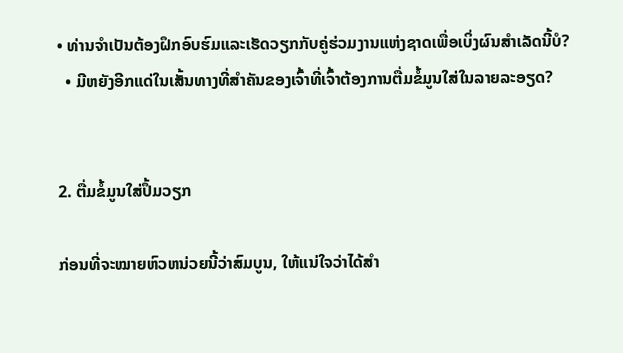• ທ່ານຈໍາເປັນຕ້ອງຝຶກອົບຮົມແລະເຮັດວຽກກັບຄູ່ຮ່ວມງານແຫ່ງຊາດເພື່ອເບິ່ງຜົນສໍາເລັດນີ້ບໍ?
  • ມີຫຍັງອີກແດ່ໃນເສັ້ນທາງທີ່ສໍາຄັນຂອງເຈົ້າທີ່ເຈົ້າຕ້ອງການຕື່ມຂໍ້ມູນໃສ່ໃນລາຍລະອຽດ?


2. ຕື່ມຂໍ້ມູນໃສ່ປຶ້ມວຽກ

ກ່ອນທີ່ຈະໝາຍຫົວຫນ່ວຍນີ້ວ່າສົມບູນ, ໃຫ້ແນ່ໃຈວ່າໄດ້ສໍາ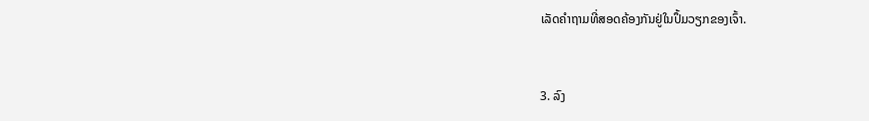ເລັດຄໍາຖາມທີ່ສອດຄ້ອງກັນຢູ່ໃນປຶ້ມວຽກຂອງເຈົ້າ.


3. ລົງ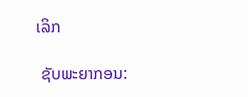ເລິກ

 ຊັບພະຍາກອນ: